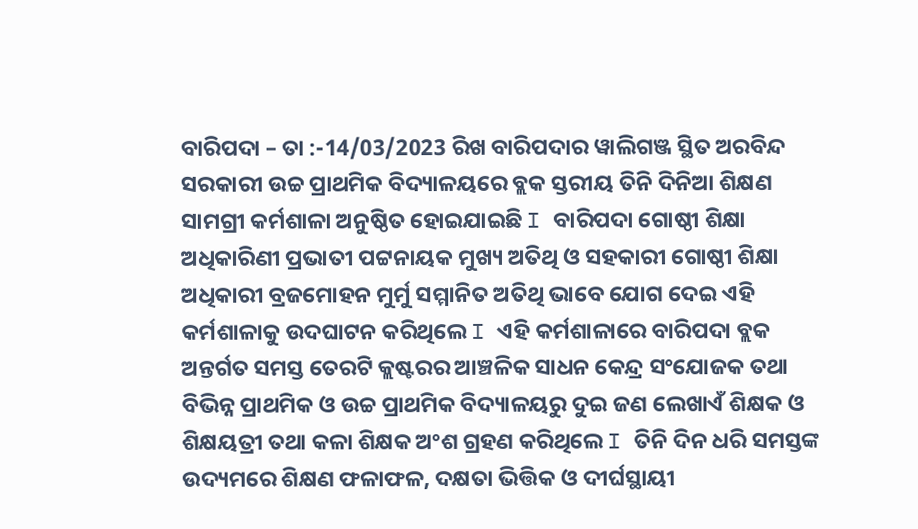ବାରିପଦା – ତା :-14/03/2023 ରିଖ ବାରିପଦାର ୱାଲିଗଞ୍ଜ ସ୍ଥିତ ଅରବିନ୍ଦ ସରକାରୀ ଉଚ୍ଚ ପ୍ରାଥମିକ ବିଦ୍ୟାଳୟରେ ବ୍ଲକ ସ୍ତରୀୟ ତିନି ଦିନିଆ ଶିକ୍ଷଣ ସାମଗ୍ରୀ କର୍ମଶାଳା ଅନୁଷ୍ଠିତ ହୋଇଯାଇଛି I ବାରିପଦା ଗୋଷ୍ଠୀ ଶିକ୍ଷା ଅଧିକାରିଣୀ ପ୍ରଭାତୀ ପଟ୍ଟନାୟକ ମୁଖ୍ୟ ଅତିଥି ଓ ସହକାରୀ ଗୋଷ୍ଠୀ ଶିକ୍ଷା ଅଧିକାରୀ ବ୍ରଜମୋହନ ମୁର୍ମୁ ସମ୍ମାନିତ ଅତିଥି ଭାବେ ଯୋଗ ଦେଇ ଏହି କର୍ମଶାଳାକୁ ଉଦଘାଟନ କରିଥିଲେ I ଏହି କର୍ମଶାଳାରେ ବାରିପଦା ବ୍ଲକ ଅନ୍ତର୍ଗତ ସମସ୍ତ ତେରଟି କ୍ଲଷ୍ଟରର ଆଞ୍ଚଳିକ ସାଧନ କେନ୍ଦ୍ର ସଂଯୋଜକ ତଥା ବିଭିନ୍ନ ପ୍ରାଥମିକ ଓ ଉଚ୍ଚ ପ୍ରାଥମିକ ବିଦ୍ୟାଳୟରୁ ଦୁଇ ଜଣ ଲେଖାଏଁ ଶିକ୍ଷକ ଓ ଶିକ୍ଷୟତ୍ରୀ ତଥା କଳା ଶିକ୍ଷକ ଅଂଶ ଗ୍ରହଣ କରିଥିଲେ I ତିନି ଦିନ ଧରି ସମସ୍ତଙ୍କ ଉଦ୍ୟମରେ ଶିକ୍ଷଣ ଫଳାଫଳ, ଦକ୍ଷତା ଭିତ୍ତିକ ଓ ଦୀର୍ଘସ୍ଥାୟୀ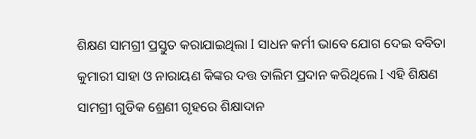ଶିକ୍ଷଣ ସାମଗ୍ରୀ ପ୍ରସ୍ତୁତ କରାଯାଇଥିଲା I ସାଧନ କର୍ମୀ ଭାବେ ଯୋଗ ଦେଇ ବବିତା କୁମାରୀ ସାହା ଓ ନାରାୟଣ କିଙ୍କର ଦତ୍ତ ତାଲିମ ପ୍ରଦାନ କରିଥିଲେ I ଏହି ଶିକ୍ଷଣ ସାମଗ୍ରୀ ଗୁଡିକ ଶ୍ରେଣୀ ଗୃହରେ ଶିକ୍ଷାଦାନ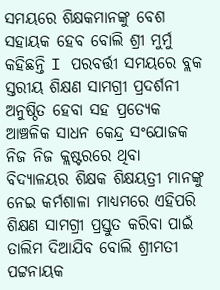ସମୟରେ ଶିକ୍ଷକମାନଙ୍କୁ ବେଶ ସହାୟକ ହେବ ବୋଲି ଶ୍ରୀ ମୁର୍ମୁ କହିଛନ୍ତି I ପରବର୍ତ୍ତୀ ସମୟରେ ବ୍ଲକ ସ୍ତରୀୟ ଶିକ୍ଷଣ ସାମଗ୍ରୀ ପ୍ରଦର୍ଶନୀ ଅନୁଷ୍ଠିତ ହେବା ସହ ପ୍ରତ୍ୟେକ ଆଞ୍ଚଳିକ ସାଧନ କେନ୍ଦ୍ର ସଂଯୋଜକ ନିଜ ନିଜ କ୍ଲଷ୍ଟରରେ ଥିବା ବିଦ୍ୟାଳୟର ଶିକ୍ଷକ ଶିକ୍ଷୟତ୍ରୀ ମାନଙ୍କୁ ନେଇ କର୍ମଶାଳା ମାଧ୍ୟମରେ ଏହିପରି ଶିକ୍ଷଣ ସାମଗ୍ରୀ ପ୍ରସ୍ତୁତ କରିବା ପାଇଁ ତାଲିମ ଦିଆଯିବ ବୋଲି ଶ୍ରୀମତୀ ପଟ୍ଟନାୟକ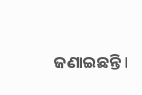ଜଣାଇଛନ୍ତି I